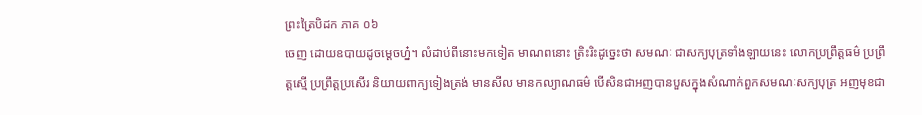ព្រះត្រៃបិដក ភាគ ០៦
ចេញ ដោយឧបាយដូចម្តេចហ្ន៎។ លំដាប់ពីនោះមកទៀត មាណពនោះ ត្រិះរិះដូច្នេះថា សមណៈ ជាសក្យបុត្រទាំងឡាយនេះ លោកប្រព្រឹត្តធម៌ ប្រព្រឹត្តស្មើ ប្រព្រឹត្តប្រសើរ និយាយពាក្យទៀងត្រង់ មានសីល មានកល្យាណធម៌ បើសិនជាអញបានបួសក្នុងសំណាក់ពួកសមណៈសក្យបុត្រ អញមុខជា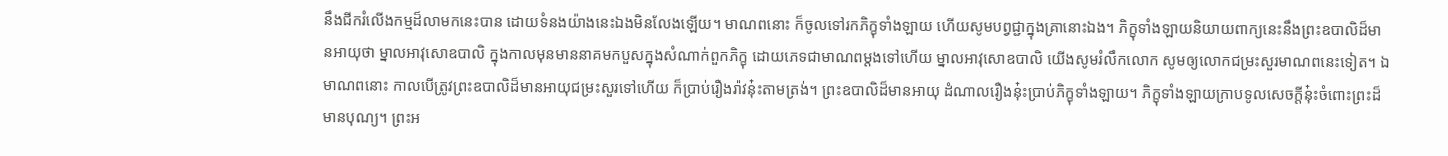នឹងជីករំលើងកម្មដ៏លាមកនេះបាន ដោយទំនងយ៉ាងនេះឯងមិនលែងឡើយ។ មាណពនោះ ក៏ចូលទៅរកភិក្ខុទាំងឡាយ ហើយសូមបព្វជ្ជាក្នុងគ្រានោះឯង។ ភិក្ខុទាំងឡាយនិយាយពាក្យនេះនឹងព្រះឧបាលិដ៏មានអាយុថា ម្នាលអាវុសោឧបាលិ ក្នុងកាលមុនមាននាគមកបួសក្នុងសំណាក់ពួកភិក្ខុ ដោយភេទជាមាណពម្តងទៅហើយ ម្នាលអាវុសោឧបាលិ យើងសូមរំលឹកលោក សូមឲ្យលោកជម្រះសួរមាណពនេះទៀត។ ឯមាណពនោះ កាលបើត្រូវព្រះឧបាលិដ៏មានអាយុជម្រះសួរទៅហើយ ក៏ប្រាប់រឿងរ៉ាវនុ៎ះតាមត្រង់។ ព្រះឧបាលិដ៏មានអាយុ ដំណាលរឿងនុ៎ះប្រាប់ភិក្ខុទាំងឡាយ។ ភិក្ខុទាំងឡាយក្រាបទូលសេចក្តីនុ៎ះចំពោះព្រះដ៏មានបុណ្យ។ ព្រះអ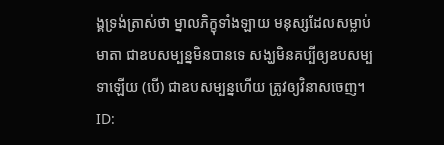ង្គទ្រង់ត្រាស់ថា ម្នាលភិក្ខុទាំងឡាយ មនុស្សដែលសម្លាប់មាតា ជាឧបសម្បន្នមិនបានទេ សង្ឃមិនគប្បីឲ្យឧបសម្បទាឡើយ (បើ) ជាឧបសម្បន្នហើយ ត្រូវឲ្យវិនាសចេញ។
ID: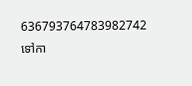636793764783982742
ទៅកា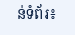ន់ទំព័រ៖